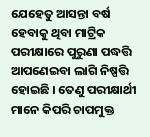ଯେହେତୁ ଆସନ୍ତା ବର୍ଷ ହେବାକୁ ଥିବା ମାଟ୍ରିକ ପରୀକ୍ଷାରେ ପୁରୁଣା ପଦ୍ଧତ୍ତି ଆପଣେଇବା ଲାଗି ନିଷ୍ପତ୍ତି ହୋଇଛି । ତେଣୁ ପରୀକ୍ଷାର୍ଥୀ ମାନେ କିପରି ଚାପମୁକ୍ତ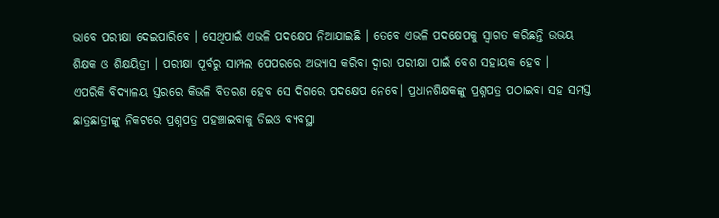ଭାବେ ପରୀକ୍ଷା ଦେଇପାରିବେ । ସେଥିପାଇଁ ଏଭଳି ପଦକ୍ଷେପ ନିଆଯାଇଛି । ତେବେ ଏଭଳି ପଦକ୍ଷେପକୁ ସ୍ବାଗତ କରିଛନ୍ତି ଉଭୟ ଶିକ୍ଷକ ଓ ଶିକ୍ଷୟିତ୍ରୀ । ପରୀକ୍ଷା ପୂର୍ବରୁ ସାମ୍ପଲ ପେପରରେ ଅଭ୍ୟାସ କରିବା ଦ୍ବାରା ପରୀକ୍ଷା ପାଇଁ ବେଶ ସହାୟକ ହେବ ।
ଏପରିକି ବିଦ୍ୟାଳୟ ସ୍ତରରେ କିଭଳି ବିତରଣ ହେବ ସେ ଦିଗରେ ପଦକ୍ଷେପ ନେବେ। ପ୍ରଧାନଶିକ୍ଷକଙ୍କୁ ପ୍ରଶ୍ନପତ୍ର ପଠାଇବା ସହ ସମସ୍ତ ଛାତ୍ରଛାତ୍ରୀଙ୍କୁ ନିକଟରେ ପ୍ରଶ୍ନପତ୍ର ପହଞ୍ଚାଇବାକୁ ଡିଇଓ ବ୍ୟବସ୍ଥା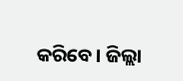କରିବେ। ଜିଲ୍ଲା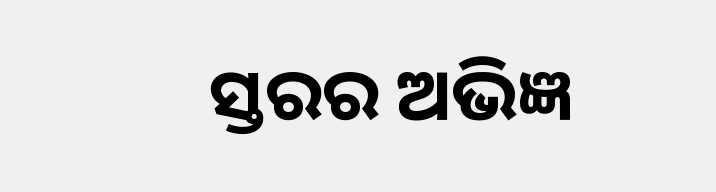ସ୍ତରର ଅଭିଜ୍ଞ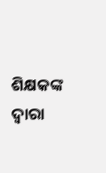ଶିକ୍ଷକଙ୍କ ଦ୍ବାରା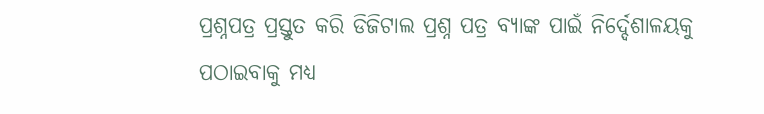ପ୍ରଶ୍ନପତ୍ର ପ୍ରସ୍ତୁତ କରି ଡିଜିଟାଲ ପ୍ରଶ୍ନ ପତ୍ର ବ୍ୟାଙ୍କ ପାଇଁ ନିର୍ଦ୍ଦେଶାଳୟକୁ ପଠାଇବାକୁ ମଧ୍ୟ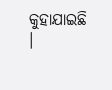କୁହାଯାଇଛି ।